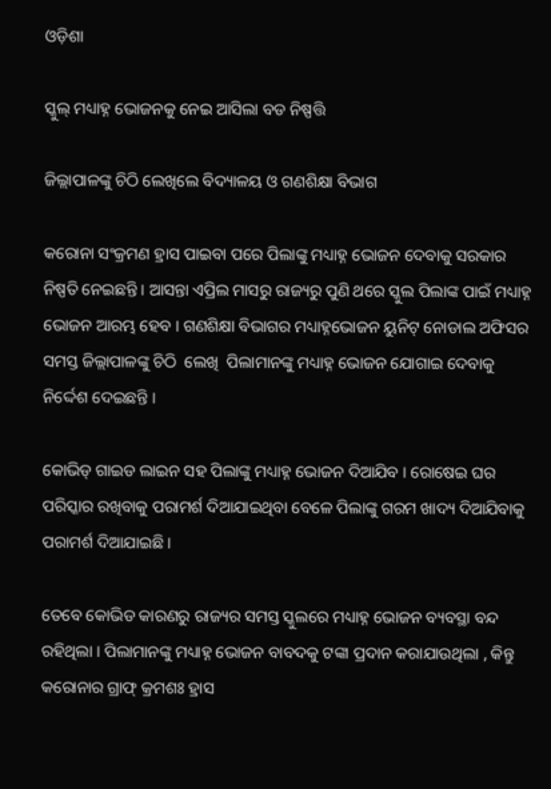ଓଡ଼ିଶା

ସ୍କୁଲ୍ ମଧ୍ୟାହ୍ନ ଭୋଜନକୁ ନେଇ ଆସିଲା ବଡ ନିଷ୍ପତ୍ତି

ଜିଲ୍ଲାପାଳଙ୍କୁ ଚିଠି ଲେଖିଲେ ବିଦ୍ୟାଳୟ ଓ ଗଣଶିକ୍ଷା ବିଭାଗ

କରୋନା ସଂକ୍ରମଣ ହ୍ରାସ ପାଇବା ପରେ ପିଲାଙ୍କୁ ମଧ୍ୟାହ୍ନ ଭୋଜନ ଦେବାକୁ ସରକାର ନିଷ୍ପତି ନେଇଛନ୍ତି । ଆସନ୍ତା ଏପ୍ରିଲ ମାସରୁ ରାଜ୍ୟରୁ ପୁଣି ଥରେ ସ୍କୁଲ ପିଲାଙ୍କ ପାଇଁ ମଧ୍ୟାହ୍ନ ଭୋଜନ ଆରମ୍ଭ ହେବ । ଗଣଶିକ୍ଷା ବିଭାଗର ମଧ୍ୟାହ୍ନଭୋଜନ ୟୁନିଟ୍ ନୋଡାଲ ଅଫିସର ସମସ୍ତ ଜିଲ୍ଲାପାଳଙ୍କୁ ଚିଠି  ଲେଖି  ପିଲାମାନଙ୍କୁ ମଧ୍ୟାହ୍ନ ଭୋଜନ ଯୋଗାଇ ଦେବାକୁ ନିର୍ଦ୍ଦେଶ ଦେଇଛନ୍ତି ।

କୋଭିଡ୍ ଗାଇଡ ଲାଇନ ସହ ପିଲାଙ୍କୁ ମଧ୍ୟାହ୍ନ ଭୋଜନ ଦିଆଯିବ । ରୋଷେଇ ଘର ପରିସ୍କାର ରଖିବାକୁ ପରାମର୍ଶ ଦିଆଯାଇଥିବା ବେଳେ ପିଲାଙ୍କୁ ଗରମ ଖାଦ୍ୟ ଦିଆଯିବାକୁ ପରାମର୍ଶ ଦିଆଯାଇଛି ।

ତେବେ କୋଭିଡ କାରଣରୁ ରାଜ୍ୟର ସମସ୍ତ ସ୍କୁଲରେ ମଧ୍ୟାହ୍ନ ଭୋଜନ ବ୍ୟବସ୍ଥା ବନ୍ଦ ରହିଥିଲା । ପିଲାମାନଙ୍କୁ ମଧ୍ୟାହ୍ନ ଭୋଜନ ବାବଦକୁ ଟଙ୍କା ପ୍ରଦାନ କରାଯାଉଥିଲା , କିନ୍ତୁ କରୋନାର ଗ୍ରାଫ୍ କ୍ରମଶଃ ହ୍ରାସ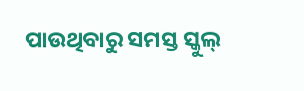ପାଉଥିବାରୁ ସମସ୍ତ ସ୍କୁଲ୍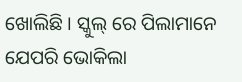ଖୋଲିଛି । ସ୍କୁଲ୍ ରେ ପିଲାମାନେ ଯେପରି ଭୋକିଲା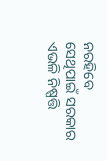ନରହିବେ ସେଥିପାଇଁ ସରକାର ଏଭଳି ନିଷ୍ପତ୍ତି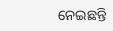ନେଇଛନ୍ତି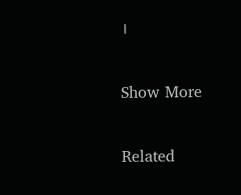।

Show More

Related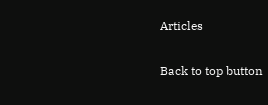Articles

Back to top button